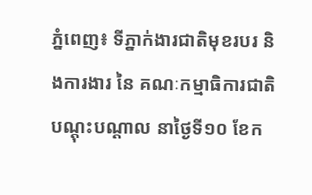ភ្នំពេញ៖ ទីភ្នាក់ងារជាតិមុខរបរ និងការងារ នៃ គណៈកម្មាធិការជាតិ បណ្តុះបណ្តាល នាថ្ងៃទី១០ ខែក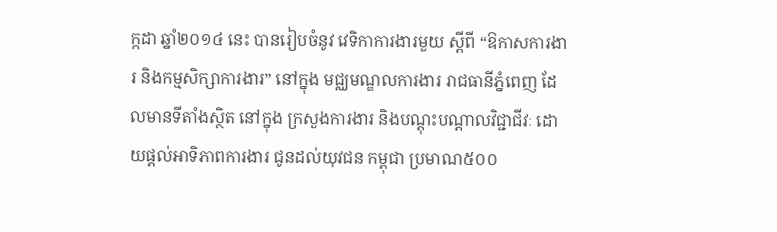ក្កដា ឆ្នាំ២០១៤ នេះ បានរៀបចំនូវ វេទិកាការងារមួយ ស្តីពី “ឱកាសការងារ និងកម្មសិក្សាការងារ” នៅក្នុង មជ្ឈមណ្ឌលការងារ រាជធានីភ្នំពេញ ដែលមានទីតាំងស្ថិត នៅក្នុង ក្រសួងការងារ និងបណ្តុះបណ្តាលវិជ្ជាជីវៈ ដោយផ្តល់អាទិភាពការងារ ជូនដល់យុវជន កម្ពុជា ប្រមាណ៥០០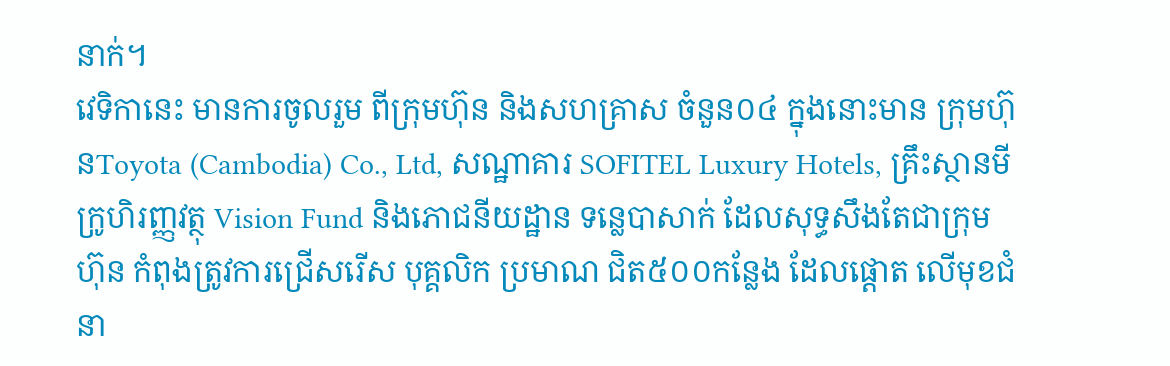នាក់។
វេទិកានេះ មានការចូលរួម ពីក្រុមហ៊ុន និងសហគ្រាស ចំនួន០៤ ក្នុងនោះមាន ក្រុមហ៊ុនToyota (Cambodia) Co., Ltd, សណ្ឋាគារ SOFITEL Luxury Hotels, គ្រឹះស្ថានមីក្រូហិរញ្ញវត្ថុ Vision Fund និងភោជនីយដ្ឋាន ទន្លេបាសាក់ ដែលសុទ្ធសឹងតែជាក្រុមហ៊ុន កំពុងត្រូវការជ្រើសរើស បុគ្គលិក ប្រមាណ ជិត៥០០កន្លែង ដែលផ្តោត លើមុខជំនា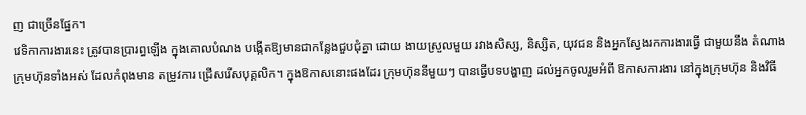ញ ជាច្រើនផ្នែក។
វេទិកាការងារនេះ ត្រូវបានប្រារព្ធឡើង ក្នុងគោលបំណង បង្កើតឱ្យមានជាកន្លែងជួបជុំគ្នា ដោយ ងាយស្រួលមួយ រវាងសិស្ស, និស្សិត, យុវជន និងអ្នកស្វែងរកការងារធ្វើ ជាមួយនឹង តំណាងក្រុមហ៊ុនទាំងអស់ ដែលកំពុងមាន តម្រូវការ ជ្រើសរើសបុគ្គលិក។ ក្នុងឱកាសនោះផងដែរ ក្រុមហ៊ុននីមួយៗ បានធ្វើបទបង្ហាញ ដល់អ្នកចូលរួមអំពី ឱកាសការងារ នៅក្នុងក្រុមហ៊ុន និងវិធី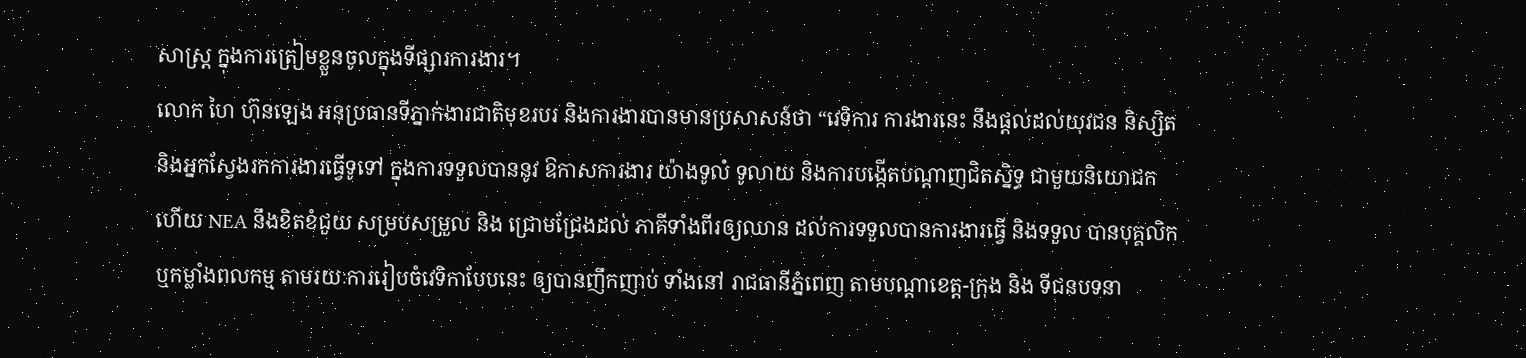សាស្ត្រ ក្នុងការត្រៀមខ្លួនចូលក្នុងទីផ្សារការងារ។
លោក ហៃ ហ៊ុនឡេង អនុប្រធានទីភ្នាក់ងារជាតិមុខរបរ និងការងារបានមានប្រសាសន៍ថា “វេទិការ ការងារនេះ នឹងផ្តល់ដល់យុវជន និស្សិត និងអ្នកស្វែងរកការងារធ្វើទូទៅ ក្នុងការទទួលបាននូវ ឱកាសការងារ យ៉ាងទូលំ ទូលាយ និងការបង្កើតបណ្តាញជិតស្និទ្ធ ជាមួយនិយោជក ហើយ NEA នឹងខិតខំជួយ សម្របសម្រួល និង ជ្រោមជ្រែងដល់ ភាគីទាំងពីរឲ្យឈាន ដល់ការទទួលបានការងារធ្វើ និងទទួល បានបុគ្គលិក ឬកម្លាំងពលកម្ម តាមរយៈការរៀបចំវេទិកាបែបនេះ ឲ្យបានញឹកញាប់ ទាំងនៅ រាជធានីភ្នំពេញ តាមបណ្តាខេត្ត-ក្រុង និង ទីជនបទនា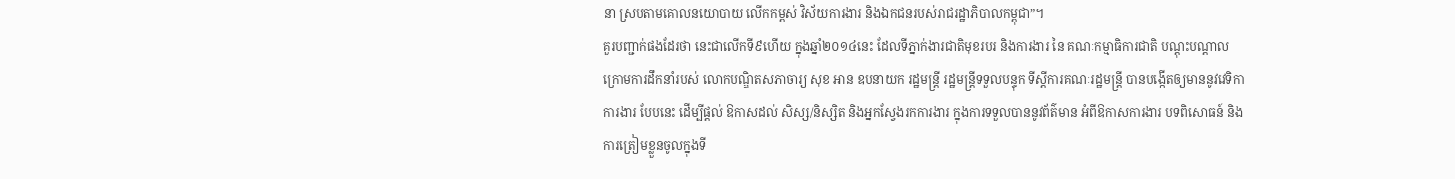នា ស្របតាមគោលនយោបាយ លើកកម្ពស់ វិស័យការងារ និងឯកជនរបស់រាជរដ្ឋាភិបាលកម្ពុជា”។
គួរបញ្ជាក់ផងដែរថា នេះជាលើកទី៩ហើយ ក្នុងឆ្នាំ២០១៤នេះ ដែលទីភ្នាក់ងារជាតិមុខរបរ និងការងារ នៃ គណៈកម្មាធិការជាតិ បណ្តុះបណ្តាល ក្រោមការដឹកនាំរបស់ លោកបណ្ឌិតសភាចារ្យ សុខ អាន ឧបនាយក រដ្ឋមន្រ្តី រដ្ឋមន្រ្តីទទួលបន្ទុក ទីស្តីការគណៈរដ្ឋមន្ត្រី បានបង្កើតឲ្យមាននូវវេទិកា ការងារ បែបនេះ ដើម្បីផ្តល់ ឱកាសដល់ សិស្ស/និស្សិត និងអ្នកស្វែងរកការងារ ក្នុងការទទួលបាននូវព័ត៌មាន អំពីឱកាសការងារ បទពិសោធន៍ និងការត្រៀមខ្លួនចូលក្នុងទី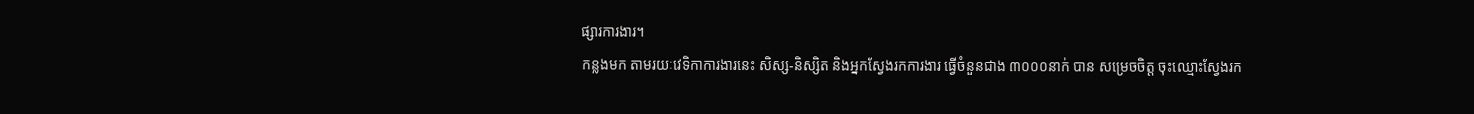ផ្សារការងារ។
កន្លងមក តាមរយៈវេទិកាការងារនេះ សិស្ស-និស្សិត និងអ្នកស្វែងរកការងារ ធ្វើចំនួនជាង ៣០០០នាក់ បាន សម្រេចចិត្ត ចុះឈ្មោះស្វែងរក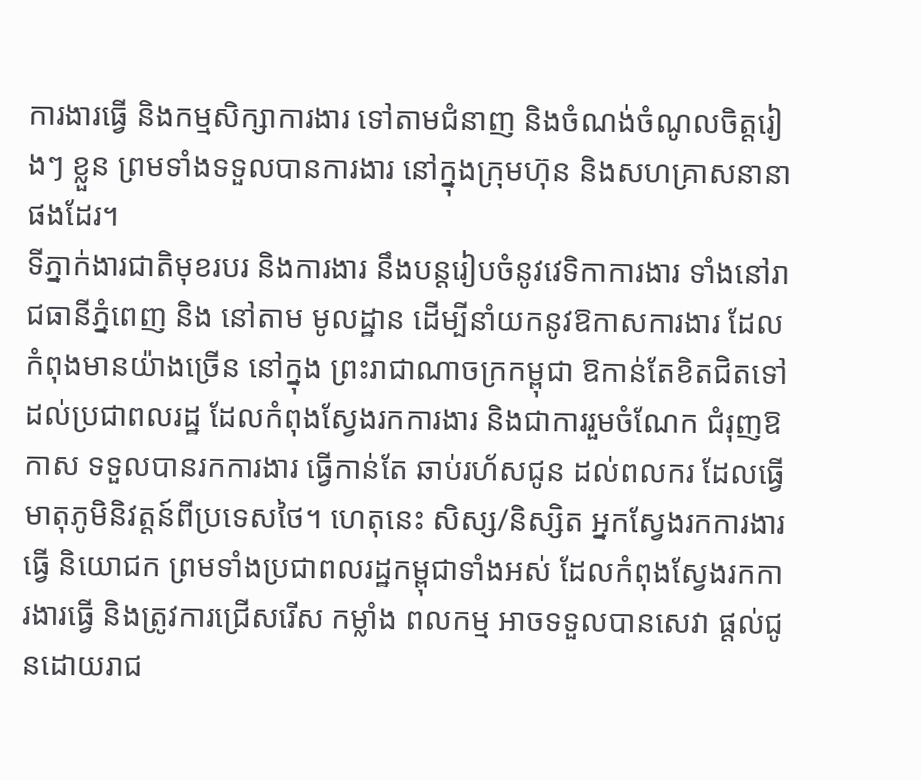ការងារធ្វើ និងកម្មសិក្សាការងារ ទៅតាមជំនាញ និងចំណង់ចំណូលចិត្តរៀងៗ ខ្លួន ព្រមទាំងទទួលបានការងារ នៅក្នុងក្រុមហ៊ុន និងសហគ្រាសនានាផងដែរ។
ទីភ្នាក់ងារជាតិមុខរបរ និងការងារ នឹងបន្តរៀបចំនូវវេទិកាការងារ ទាំងនៅរាជធានីភ្នំពេញ និង នៅតាម មូលដ្ឋាន ដើម្បីនាំយកនូវឱកាសការងារ ដែលកំពុងមានយ៉ាងច្រើន នៅក្នុង ព្រះរាជាណាចក្រកម្ពុជា ឱកាន់តែខិតជិតទៅ ដល់ប្រជាពលរដ្ឋ ដែលកំពុងស្វែងរកការងារ និងជាការរួមចំណែក ជំរុញឱកាស ទទួលបានរកការងារ ធ្វើកាន់តែ ឆាប់រហ័សជូន ដល់ពលករ ដែលធ្វើមាតុភូមិនិវត្តន៍ពីប្រទេសថៃ។ ហេតុនេះ សិស្ស/និស្សិត អ្នកស្វែងរកការងារ ធ្វើ និយោជក ព្រមទាំងប្រជាពលរដ្ឋកម្ពុជាទាំងអស់ ដែលកំពុងស្វែងរកការងារធ្វើ និងត្រូវការជ្រើសរើស កម្លាំង ពលកម្ម អាចទទួលបានសេវា ផ្តល់ជូនដោយរាជ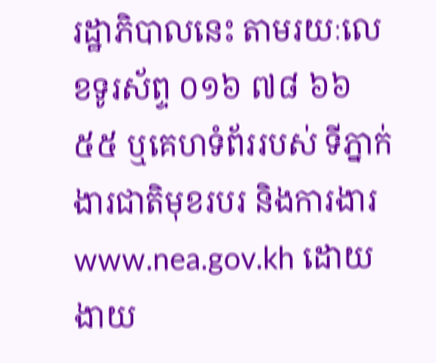រដ្ឋាភិបាលនេះ តាមរយៈលេខទូរស័ព្ទ ០១៦ ៧៨ ៦៦ ៥៥ ឬគេហទំព័ររបស់ ទីភ្នាក់ងារជាតិមុខរបរ និងការងារwww.nea.gov.kh ដោយងាយ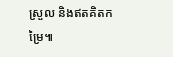ស្រួល និងឥតគិតកម្រៃ៕